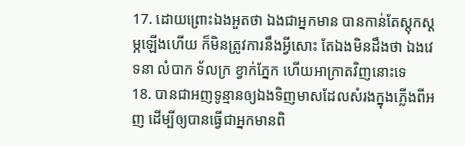17. ដោយព្រោះឯងអួតថា ឯងជាអ្នកមាន បានកាន់តែស្តុកស្តម្ភឡើងហើយ ក៏មិនត្រូវការនឹងអ្វីសោះ តែឯងមិនដឹងថា ឯងវេទនា លំបាក ទ័លក្រ ខ្វាក់ភ្នែក ហើយអាក្រាតវិញនោះទេ
18. បានជាអញទូន្មានឲ្យឯងទិញមាសដែលសំរងក្នុងភ្លើងពីអញ ដើម្បីឲ្យបានធ្វើជាអ្នកមានពិ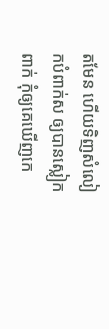តមែន ហើយទិញសំលៀកបំពាក់ស ឲ្យបានស្លៀកពាក់ កុំឲ្យគេឃើញកេ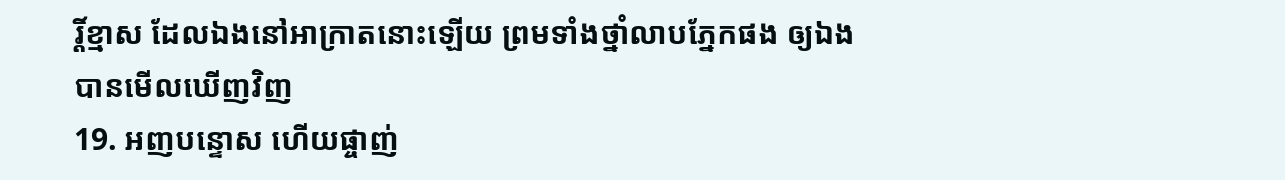រ្តិ៍ខ្មាស ដែលឯងនៅអាក្រាតនោះឡើយ ព្រមទាំងថ្នាំលាបភ្នែកផង ឲ្យឯងបានមើលឃើញវិញ
19. អញបន្ទោស ហើយផ្ចាញ់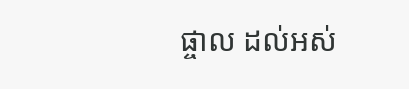ផ្ចាល ដល់អស់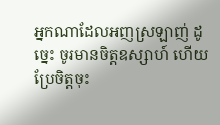អ្នកណាដែលអញស្រឡាញ់ ដូច្នេះ ចូរមានចិត្តឧស្សាហ៍ ហើយប្រែចិត្តចុះ